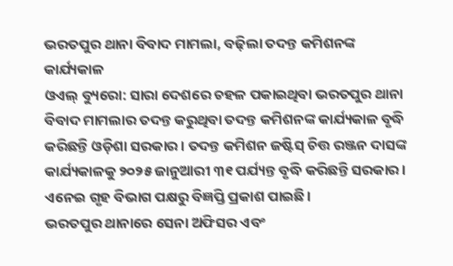ଭରତପୁର ଥାନା ବିବାଦ ମାମଲା, ବଢ଼ିଲା ତଦନ୍ତ କମିଶନଙ୍କ କାର୍ଯ୍ୟକାଳ
ଓଏଲ୍ ବ୍ୟୁରୋ: ସାରା ଦେଶରେ ଚହଳ ପକାଇଥିବା ଭରତପୁର ଥାନା ବିବାଦ ମାମଲାର ତଦନ୍ତ କରୁଥିବା ତଦନ୍ତ କମିଶନଙ୍କ କାର୍ଯ୍ୟକାଳ ବୃଦ୍ଧି କରିଛନ୍ତି ଓଡ଼ିଶା ସରକାର। ତଦନ୍ତ କମିଶନ ଜଷ୍ଟିସ୍ ଚିତ୍ତ ରଞ୍ଜନ ଦାସଙ୍କ କାର୍ଯ୍ୟକାଳକୁ ୨୦୨୫ ଜାନୁଆରୀ ୩୧ ପର୍ଯ୍ୟନ୍ତ ବୃଦ୍ଧି କରିଛନ୍ତି ସରକାର। ଏନେଇ ଗୃହ ବିଭାଗ ପକ୍ଷରୁ ବିଜ୍ଞପ୍ତି ପ୍ରକାଶ ପାଇଛି।
ଭରତପୁର ଥାନାରେ ସେନା ଅଫିସର ଏବଂ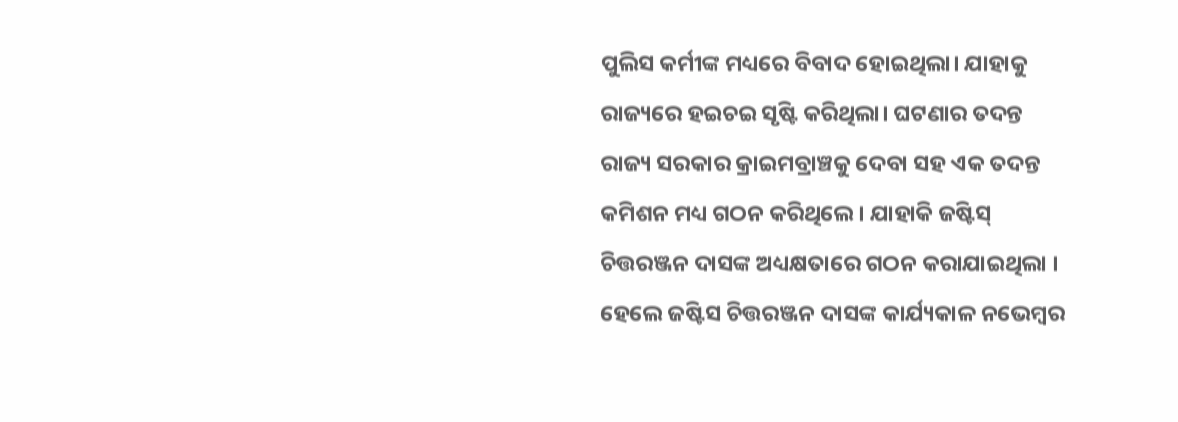ପୁଲିସ କର୍ମୀଙ୍କ ମଧ୍ୟରେ ବିବାଦ ହୋଇଥିଲା। ଯାହାକୁ ରାଜ୍ୟରେ ହଇଚଇ ସୃଷ୍ଟି କରିଥିଲା। ଘଟଣାର ତଦନ୍ତ ରାଜ୍ୟ ସରକାର କ୍ରାଇମବ୍ରାଞ୍ଚକୁ ଦେବା ସହ ଏକ ତଦନ୍ତ କମିଶନ ମଧ୍ୟ ଗଠନ କରିଥିଲେ। ଯାହାକି ଜଷ୍ଟିସ୍ ଚିତ୍ତରଞ୍ଜନ ଦାସଙ୍କ ଅଧ୍ୟକ୍ଷତାରେ ଗଠନ କରାଯାଇଥିଲା । ହେଲେ ଜଷ୍ଟିସ ଚିତ୍ତରଞ୍ଜନ ଦାସଙ୍କ କାର୍ଯ୍ୟକାଳ ନଭେମ୍ବର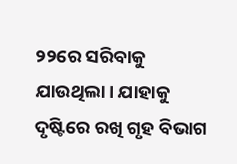୨୨ରେ ସରିବାକୁ ଯାଉଥିଲା। ଯାହାକୁ ଦୃଷ୍ଟିରେ ରଖି ଗୃହ ବିଭାଗ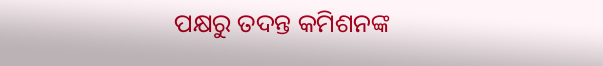ପକ୍ଷରୁ ତଦନ୍ତ କମିଶନଙ୍କ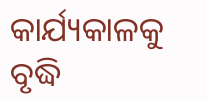କାର୍ଯ୍ୟକାଳକୁ ବୃଦ୍ଧି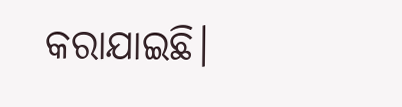କରାଯାଇଛି।